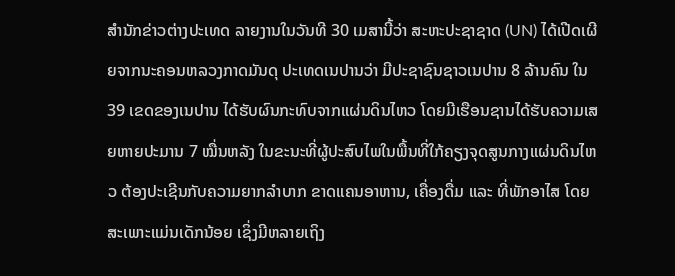ສຳນັກຂ່າວຕ່າງປະເທດ ລາຍງານໃນວັນທີ 30 ເມສານີ້ວ່າ ສະຫະປະຊາຊາດ (UN) ໄດ້ເປີດເຜີຍຈາກນະຄອນຫລວງກາດມັນດຸ ປະເທດເນປານວ່າ ມີປະຊາຊົນຊາວເນປານ 8 ລ້ານຄົນ ໃນ 39 ເຂດຂອງເນປານ ໄດ້ຮັບຜົນກະທົບຈາກແຜ່ນດິນໄຫວ ໂດຍມີເຮືອນຊານໄດ້ຮັບຄວາມເສຍຫາຍປະມານ 7 ໝື່ນຫລັງ ໃນຂະນະທີ່ຜູ້ປະສົບໄພໃນພື້ນທີ່ໃກ້ຄຽງຈຸດສູນກາງແຜ່ນດິນໄຫວ ຕ້ອງປະເຊີນກັບຄວາມຍາກລຳບາກ ຂາດແຄນອາຫານ, ເຄື່ອງດື່ມ ແລະ ທີ່ພັກອາໄສ ໂດຍສະເພາະແມ່ນເດັກນ້ອຍ ເຊິ່ງມີຫລາຍເຖິງ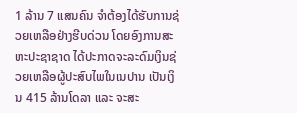1 ລ້ານ 7 ແສນຄົນ ຈຳຕ້ອງໄດ້ຮັບການຊ່ວຍເຫລືອຢ່າງຮີບດ່ວນ ໂດຍອົງການສະຫະປະຊາຊາດ ໄດ້ປະກາດຈະລະດົມເງິນຊ່ວຍເຫລືອຜູ້ປະສົບໄພໃນເນປານ ເປັນເງິນ 415 ລ້ານໂດລາ ແລະ ຈະສະ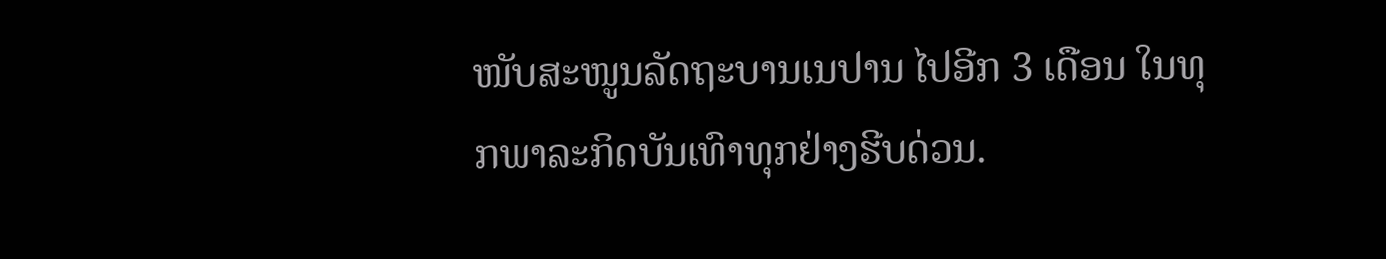ໜັບສະໜູນລັດຖະບານເນປານ ໄປອີກ 3 ເດືອນ ໃນທຸກພາລະກິດບັນເທົາທຸກຢ່າງຮີບດ່ວນ.